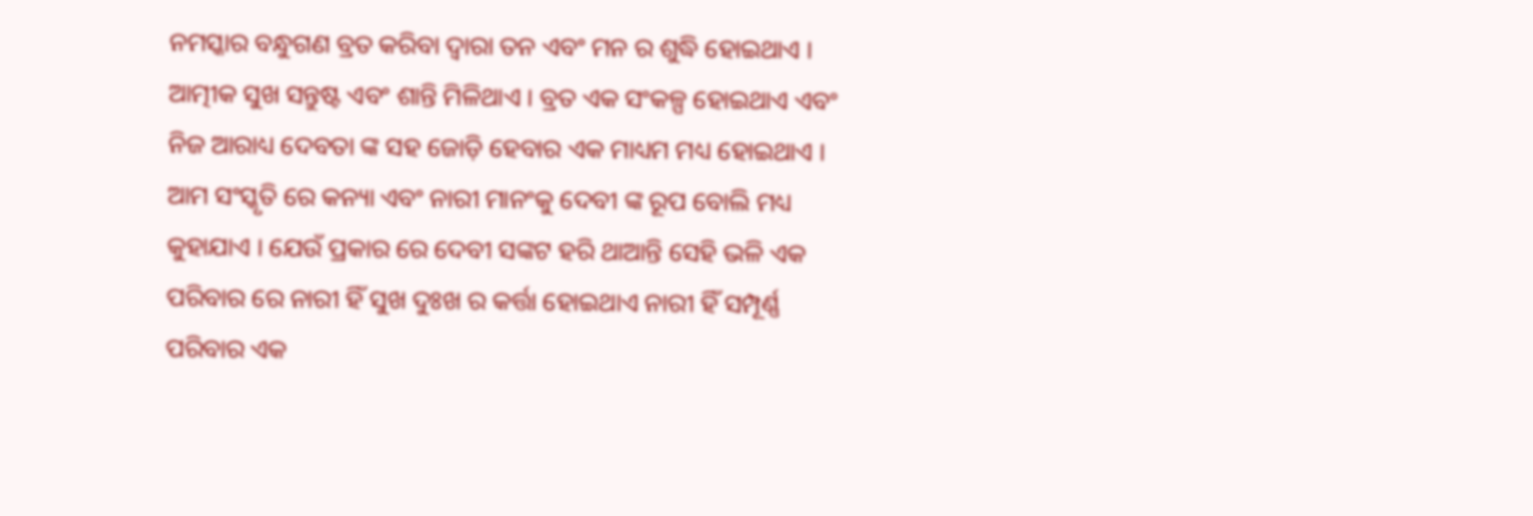ନମସ୍କାର ବନ୍ଧୁଗଣ ବ୍ରତ କରିବା ଦ୍ୱାରା ତନ ଏବଂ ମନ ର ଶୁଦ୍ଧି ହୋଇଥାଏ । ଆତ୍ମୀକ ସୁଖ ସନ୍ତୁଷ୍ଟ ଏବଂ ଶାନ୍ତି ମିଳିଥାଏ । ବ୍ରତ ଏକ ସଂକଳ୍ପ ହୋଇଥାଏ ଏବଂ ନିଜ ଆରାଧ୍ୟ ଦେବତା ଙ୍କ ସହ ଜୋଡ଼ି ହେବାର ଏକ ମାଧ୍ୟମ ମଧ୍ୟ ହୋଇଥାଏ ।
ଆମ ସଂସ୍କୃତି ରେ କନ୍ୟା ଏବଂ ନାରୀ ମାନଂକୁ ଦେବୀ ଙ୍କ ରୂପ ବୋଲି ମଧ୍ୟ କୁହାଯାଏ । ଯେଉଁ ପ୍ରକାର ରେ ଦେବୀ ସଙ୍କଟ ହରି ଥାଆନ୍ତି ସେହି ଭଳି ଏକ ପରିବାର ରେ ନାରୀ ହିଁ ସୁଖ ଦୁଃଖ ର କର୍ତ୍ତା ହୋଇଥାଏ ନାରୀ ହିଁ ସମ୍ପୂର୍ଣ୍ଣ ପରିବାର ଏକ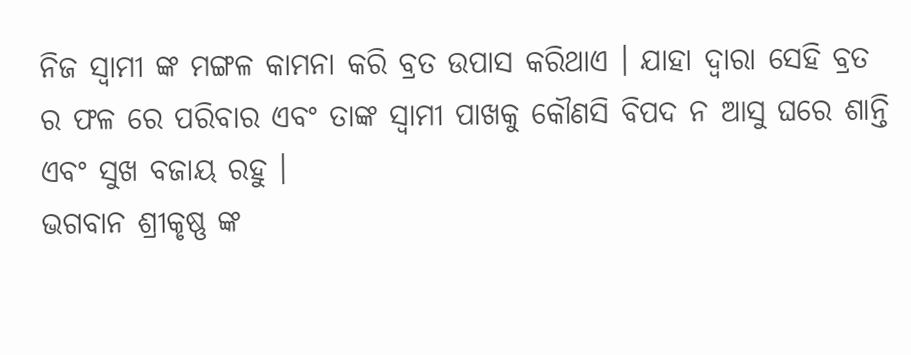ନିଜ ସ୍ୱାମୀ ଙ୍କ ମଙ୍ଗଳ କାମନା କରି ବ୍ରତ ଉପାସ କରିଥାଏ । ଯାହା ଦ୍ୱାରା ସେହି ବ୍ରତ ର ଫଳ ରେ ପରିବାର ଏବଂ ତାଙ୍କ ସ୍ୱାମୀ ପାଖକୁ କୌଣସି ବିପଦ ନ ଆସୁ ଘରେ ଶାନ୍ତି ଏବଂ ସୁଖ ବଜାୟ ରହୁ ।
ଭଗବାନ ଶ୍ରୀକୃଷ୍ଣ ଙ୍କ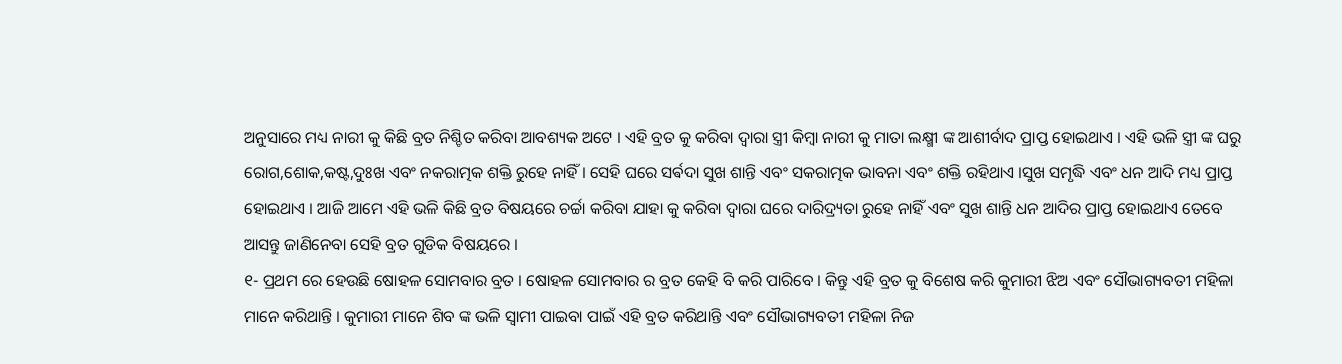ଅନୁସାରେ ମଧ୍ୟ ନାରୀ କୁ କିଛି ବ୍ରତ ନିଶ୍ଚିତ କରିବା ଆବଶ୍ୟକ ଅଟେ । ଏହି ବ୍ରତ କୁ କରିବା ଦ୍ୱାରା ସ୍ତ୍ରୀ କିମ୍ବା ନାରୀ କୁ ମାତା ଲକ୍ଷ୍ମୀ ଙ୍କ ଆଶୀର୍ବାଦ ପ୍ରାପ୍ତ ହୋଇଥାଏ । ଏହି ଭଳି ସ୍ତ୍ରୀ ଙ୍କ ଘରୁ ରୋଗ,ଶୋକ,କଷ୍ଟ,ଦୁଃଖ ଏବଂ ନକରାତ୍ମକ ଶକ୍ତି ରୁହେ ନାହିଁ । ସେହି ଘରେ ସର୍ଵଦା ସୁଖ ଶାନ୍ତି ଏବଂ ସକରାତ୍ମକ ଭାବନା ଏବଂ ଶକ୍ତି ରହିଥାଏ ।ସୁଖ ସମୃଦ୍ଧି ଏବଂ ଧନ ଆଦି ମଧ୍ୟ ପ୍ରାପ୍ତ ହୋଇଥାଏ । ଆଜି ଆମେ ଏହି ଭଳି କିଛି ବ୍ରତ ବିଷୟରେ ଚର୍ଚ୍ଚା କରିବା ଯାହା କୁ କରିବା ଦ୍ୱାରା ଘରେ ଦାରିଦ୍ର୍ୟତା ରୁହେ ନାହିଁ ଏବଂ ସୁଖ ଶାନ୍ତି ଧନ ଆଦିର ପ୍ରାପ୍ତ ହୋଇଥାଏ ତେବେ ଆସନ୍ତୁ ଜାଣିନେବା ସେହି ବ୍ରତ ଗୁଡିକ ବିଷୟରେ ।
୧- ପ୍ରଥମ ରେ ହେଉଛି ଷୋହଳ ସୋମବାର ବ୍ରତ । ଷୋହଳ ସୋମବାର ର ବ୍ରତ କେହି ବି କରି ପାରିବେ । କିନ୍ତୁ ଏହି ବ୍ରତ କୁ ବିଶେଷ କରି କୁମାରୀ ଝିଅ ଏବଂ ସୌଭାଗ୍ୟବତୀ ମହିଳା ମାନେ କରିଥାନ୍ତି । କୁମାରୀ ମାନେ ଶିବ ଙ୍କ ଭଳି ସ୍ୱାମୀ ପାଇବା ପାଇଁ ଏହି ବ୍ରତ କରିଥାନ୍ତି ଏବଂ ସୌଭାଗ୍ୟବତୀ ମହିଳା ନିଜ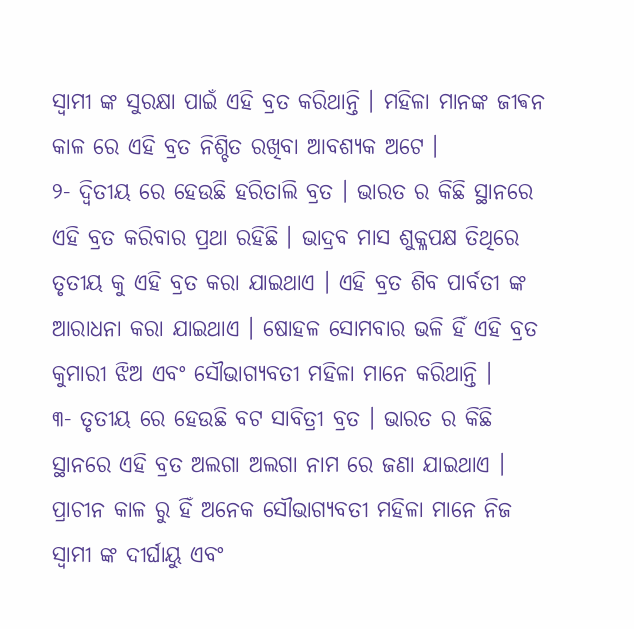ସ୍ୱାମୀ ଙ୍କ ସୁରକ୍ଷା ପାଇଁ ଏହି ବ୍ରତ କରିଥାନ୍ତି । ମହିଳା ମାନଙ୍କ ଜୀଵନ କାଳ ରେ ଏହି ବ୍ରତ ନିଶ୍ଚିତ ରଖିବା ଆବଶ୍ୟକ ଅଟେ ।
୨- ଦ୍ଵିତୀୟ ରେ ହେଉଛି ହରିତାଲି ବ୍ରତ । ଭାରତ ର କିଛି ସ୍ଥାନରେ ଏହି ବ୍ରତ କରିବାର ପ୍ରଥା ରହିଛି । ଭାଦ୍ରବ ମାସ ଶୁକ୍ଳପକ୍ଷ ତିଥିରେ ତୃତୀୟ କୁ ଏହି ବ୍ରତ କରା ଯାଇଥାଏ । ଏହି ବ୍ରତ ଶିବ ପାର୍ବତୀ ଙ୍କ ଆରାଧନା କରା ଯାଇଥାଏ । ଷୋହଳ ସୋମବାର ଭଳି ହିଁ ଏହି ବ୍ରତ କୁମାରୀ ଝିଅ ଏବଂ ସୌଭାଗ୍ୟବତୀ ମହିଳା ମାନେ କରିଥାନ୍ତି ।
୩- ତୃତୀୟ ରେ ହେଉଛି ବଟ ସାବିତ୍ରୀ ବ୍ରତ । ଭାରତ ର କିଛି ସ୍ଥାନରେ ଏହି ବ୍ରତ ଅଲଗା ଅଲଗା ନାମ ରେ ଜଣା ଯାଇଥାଏ । ପ୍ରାଚୀନ କାଳ ରୁ ହିଁ ଅନେକ ସୌଭାଗ୍ୟବତୀ ମହିଳା ମାନେ ନିଜ ସ୍ୱାମୀ ଙ୍କ ଦୀର୍ଘାୟୁ ଏବଂ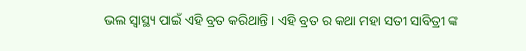ଭଲ ସ୍ୱାସ୍ଥ୍ୟ ପାଇଁ ଏହି ବ୍ରତ କରିଥାନ୍ତି । ଏହି ବ୍ରତ ର କଥା ମହା ସତୀ ସାବିତ୍ରୀ ଙ୍କ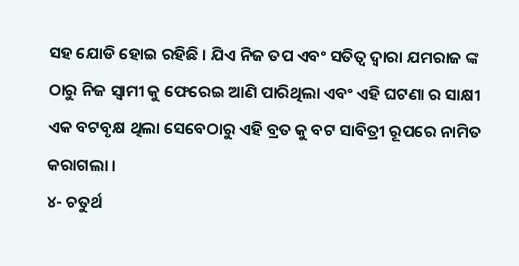ସହ ଯୋଡି ହୋଇ ରହିଛି । ଯିଏ ନିଜ ତପ ଏବଂ ସତିତ୍ବ ଦ୍ୱାରା ଯମରାଜ ଙ୍କ ଠାରୁ ନିଜ ସ୍ୱାମୀ କୁ ଫେରେଇ ଆଣି ପାରିଥିଲା ଏବଂ ଏହି ଘଟଣା ର ସାକ୍ଷୀ ଏକ ବଟବୃକ୍ଷ ଥିଲା ସେବେଠାରୁ ଏହି ବ୍ରତ କୁ ବଟ ସାବିତ୍ରୀ ରୂପରେ ନାମିତ କରାଗଲା ।
୪- ଚତୁର୍ଥ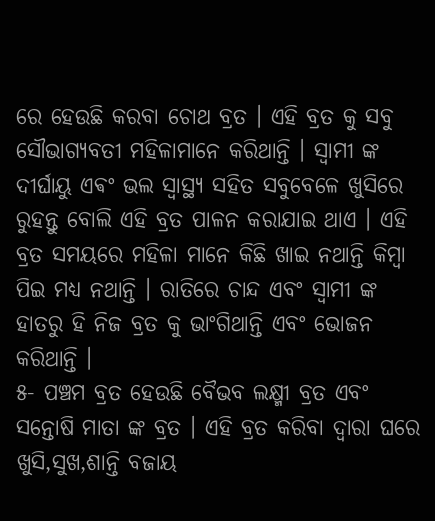ରେ ହେଉଛି କରବା ଚୋଥ ବ୍ରତ । ଏହି ବ୍ରତ କୁ ସବୁ ସୌଭାଗ୍ୟବତୀ ମହିଳାମାନେ କରିଥାନ୍ତି । ସ୍ୱାମୀ ଙ୍କ ଦୀର୍ଘାୟୁ ଏଵଂ ଭଲ ସ୍ୱାସ୍ଥ୍ୟ ସହିତ ସବୁବେଳେ ଖୁସିରେ ରୁହନ୍ତୁ ବୋଲି ଏହି ବ୍ରତ ପାଳନ କରାଯାଇ ଥାଏ । ଏହି ବ୍ରତ ସମୟରେ ମହିଳା ମାନେ କିଛି ଖାଇ ନଥାନ୍ତି କିମ୍ବା ପିଇ ମଧ୍ୟ ନଥାନ୍ତି । ରାତିରେ ଚାନ୍ଦ ଏବଂ ସ୍ୱାମୀ ଙ୍କ ହାତରୁ ହି ନିଜ ବ୍ରତ କୁ ଭାଂଗିଥାନ୍ତି ଏବଂ ଭୋଜନ କରିଥାନ୍ତି ।
୫- ପଞ୍ଚମ ବ୍ରତ ହେଉଛି ବୈଭବ ଲକ୍ଷ୍ମୀ ବ୍ରତ ଏବଂ ସନ୍ତୋଷି ମାତା ଙ୍କ ବ୍ରତ । ଏହି ବ୍ରତ କରିବା ଦ୍ୱାରା ଘରେ ଖୁସି,ସୁଖ,ଶାନ୍ତି ବଜାୟ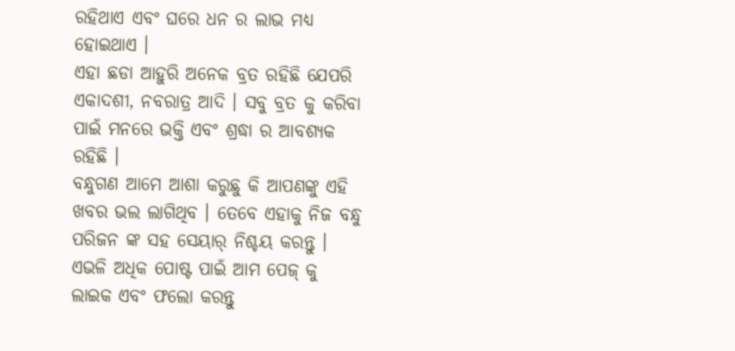ରହିଥାଏ ଏବଂ ଘରେ ଧନ ର ଲାଭ ମଧ୍ୟ ହୋଇଥାଏ ।
ଏହା ଛଡା ଆହୁରି ଅନେକ ବ୍ରତ ରହିଛି ଯେପରି ଏକାଦଶୀ, ନବରାତ୍ର ଆଦି । ସବୁ ବ୍ରତ କୁ କରିବା ପାଇଁ ମନରେ ଭକ୍ତି ଏବଂ ଶ୍ରଦ୍ଧା ର ଆବଶ୍ୟକ ରହିଛି ।
ବନ୍ଧୁଗଣ ଆମେ ଆଶା କରୁଛୁ କି ଆପଣଙ୍କୁ ଏହି ଖବର ଭଲ ଲାଗିଥିବ । ତେବେ ଏହାକୁ ନିଜ ବନ୍ଧୁ ପରିଜନ ଙ୍କ ସହ ସେୟାର୍ ନିଶ୍ଚୟ କରନ୍ତୁ । ଏଭଳି ଅଧିକ ପୋଷ୍ଟ ପାଇଁ ଆମ ପେଜ୍ କୁ ଲାଇକ ଏବଂ ଫଲୋ କରନ୍ତୁ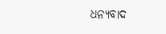ଧନ୍ୟବାଦ